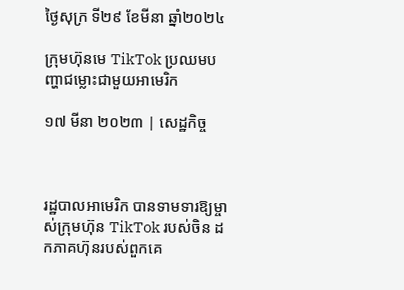ថ្ងៃសុក្រ ទី២៩ ខែមីនា ឆ្នាំ២០២៤

ក្រុមហ៊ុនមេ TikTok ប្រឈមបញ្ហាជម្លោះជាមួយអាមេរិក

១៧ មីនា ២០២៣ | សេដ្ឋកិច្ច



រដ្ឋបាលអាមេរិក បានទាមទារឱ្យម្ចាស់ក្រុមហ៊ុន TikTok របស់ចិន ដកភាគហ៊ុនរបស់ពួកគេ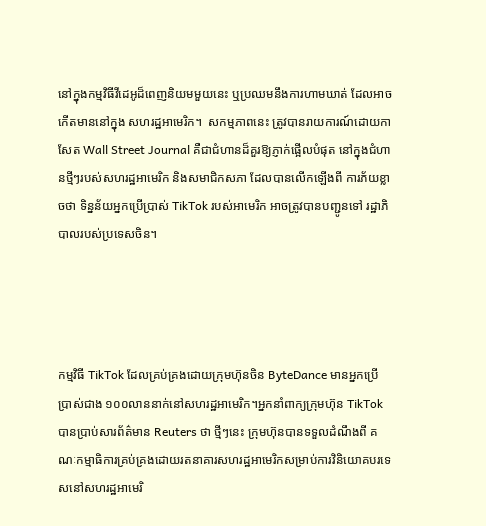នៅក្នុងកម្មវិធីវីដេអូដ៏ពេញនិយមមួយនេះ ឬប្រឈមនឹងការហាមឃាត់ ដែលអាចកើតមាននៅក្នុង សហរដ្ឋអាមេរិក។  សកម្មភាពនេះ ត្រូវបានរាយការណ៍ដោយកាសែត Wall Street Journal គឺជាជំហានដ៏គួរឱ្យភ្ញាក់ផ្អើលបំផុត នៅក្នុងជំហានថ្មីៗរបស់សហរដ្ឋអាមេរិក និងសមាជិកសភា ដែលបានលើកឡើងពី ការភ័យខ្លាចថា ទិន្នន័យអ្នកប្រើប្រាស់ TikTok របស់អាមេរិក អាចត្រូវបានបញ្ជូនទៅ រដ្ឋាភិបាលរបស់ប្រទេសចិន។




កម្មវិធី TikTok ដែលគ្រប់គ្រងដោយក្រុមហ៊ុនចិន ByteDance មានអ្នកប្រើប្រាស់ជាង ១០០លាននាក់នៅសហរដ្ឋអាមេរិក។អ្នកនាំពាក្យក្រុមហ៊ុន TikTok បានប្រាប់សារព័ត៌មាន Reuters ថា ថ្មីៗនេះ ក្រុមហ៊ុនបានទទួលដំណឹងពី គណៈកម្មាធិការគ្រប់គ្រងដោយរតនាគារសហរដ្ឋអាមេរិកសម្រាប់ការវិនិយោគបរទេសនៅសហរដ្ឋអាមេរិ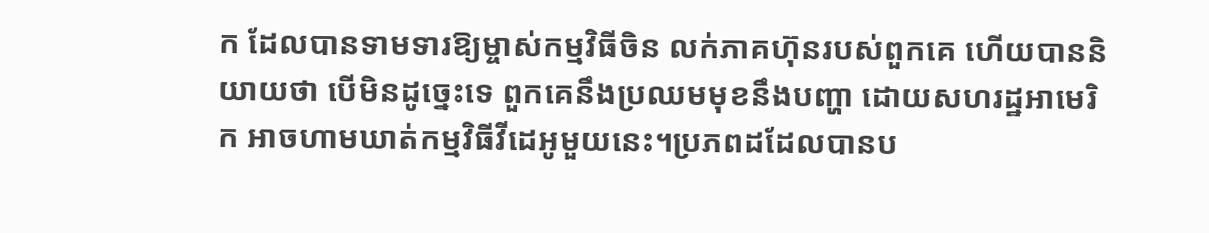ក ដែលបានទាមទារឱ្យម្ចាស់កម្មវិធីចិន លក់ភាគហ៊ុនរបស់ពួកគេ ហើយបាននិយាយថា បើមិនដូច្នេះទេ ពួកគេនឹងប្រឈមមុខនឹងបញ្ហា ដោយសហរដ្ឋអាមេរិក អាចហាមឃាត់កម្មវិធីវីដេអូមួយនេះ។ប្រភពដដែលបានប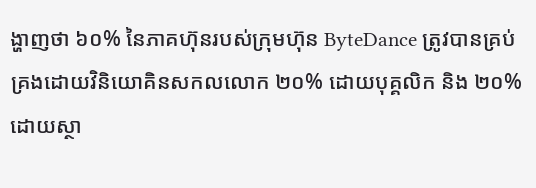ង្ហាញថា ៦០% នៃភាគហ៊ុនរបស់ក្រុមហ៊ុន ByteDance ត្រូវបានគ្រប់គ្រងដោយវិនិយោគិនសកលលោក ២០% ដោយបុគ្គលិក និង ២០% ដោយស្ថា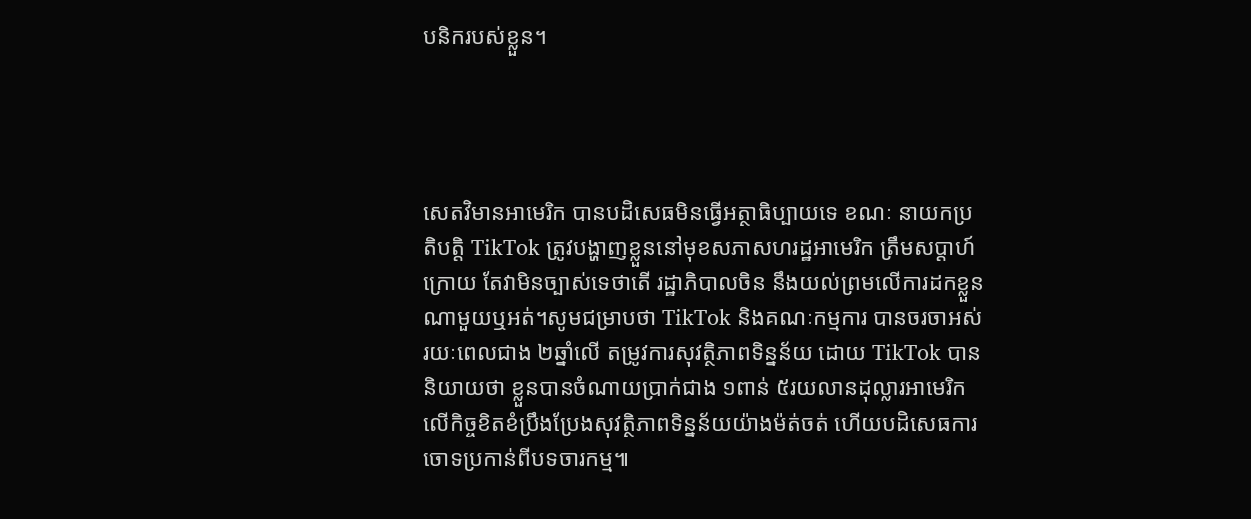បនិករបស់ខ្លួន។




សេតវិមានអាមេរិក បានបដិសេធមិនធ្វើអត្ថាធិប្បាយទេ ខណៈ នាយកប្រតិបត្តិ TikTok ត្រូវបង្ហាញខ្លួននៅមុខសភាសហរដ្ឋអាមេរិក ត្រឹមសប្តាហ៍ក្រោយ តែវាមិនច្បាស់ទេថាតើ រដ្ឋាភិបាលចិន នឹងយល់ព្រមលើការដកខ្លួនណាមួយឬអត់។សូមជម្រាបថា TikTok និងគណៈកម្មការ បានចរចាអស់រយៈពេលជាង ២ឆ្នាំលើ តម្រូវការសុវត្ថិភាពទិន្នន័យ ដោយ TikTok បាននិយាយថា ខ្លួនបានចំណាយប្រាក់ជាង ១ពាន់ ៥រយលានដុល្លារអាមេរិកលើកិច្ចខិតខំប្រឹងប្រែងសុវត្ថិភាពទិន្នន័យយ៉ាងម៉ត់ចត់ ហើយបដិសេធការចោទប្រកាន់ពីបទចារកម្ម៕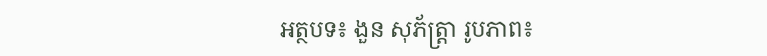អត្ថបទ៖ ងួន សុភ័ត្រ្តា រូបភាព៖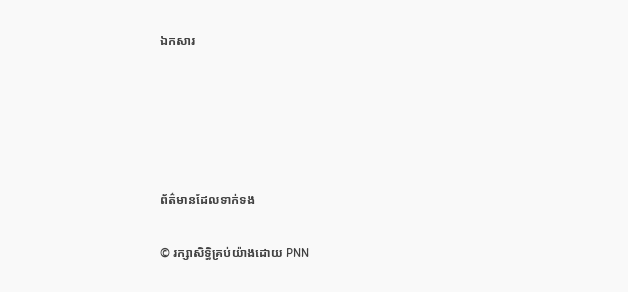ឯកសារ





ព័ត៌មានដែលទាក់ទង

© រក្សាសិទ្ធិគ្រប់យ៉ាងដោយ PNN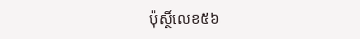ប៉ុស្ថិ៍លេខ៥៦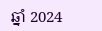ឆ្នាំ 2024